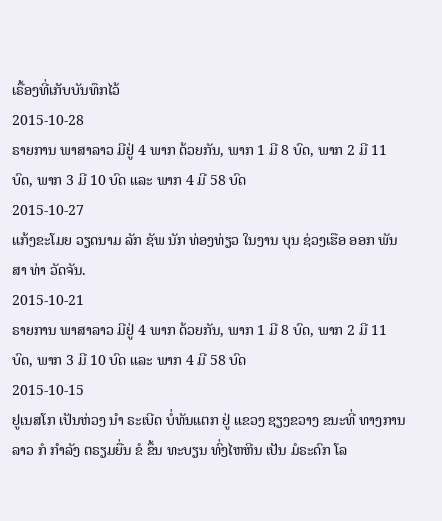ເຣື້ອງທີ່ເກັບບັນທຶກໄວ້
2015-10-28
ຣາຍການ ພາສາລາວ ມີຢູ່ 4 ພາກ ດ້ວຍກັນ, ພາກ 1 ມີ 8 ບົດ, ພາກ 2 ມີ 11 ບົດ, ພາກ 3 ມີ 10 ບົດ ແລະ ພາກ 4 ມີ 58 ບົດ
2015-10-27
ແກ້ງຂະໂມຍ ວຽດນາມ ລັກ ຊັພ ນັກ ທ່ອງທ່ຽວ ໃນງານ ບຸນ ຊ່ວງເຮືອ ອອກ ພັນສາ ທ່າ ວັດຈັນ.
2015-10-21
ຣາຍການ ພາສາລາວ ມີຢູ່ 4 ພາກ ດ້ວຍກັນ, ພາກ 1 ມີ 8 ບົດ, ພາກ 2 ມີ 11 ບົດ, ພາກ 3 ມີ 10 ບົດ ແລະ ພາກ 4 ມີ 58 ບົດ
2015-10-15
ຢູເນສໂກ ເປັນຫ່ວງ ນຳ ຣະເບີດ ບໍ່ທັນແຕກ ຢູ່ ແຂວງ ຊຽງຂວາງ ຂນະທີ່ ທາງການ ລາວ ກໍ ກຳລັງ ຕຣຽມຍື່ນ ຂໍ ຂຶ້ນ ທະບຽນ ທົ່ງໄຫຫີນ ເປັນ ມໍຣະດົກ ໂລ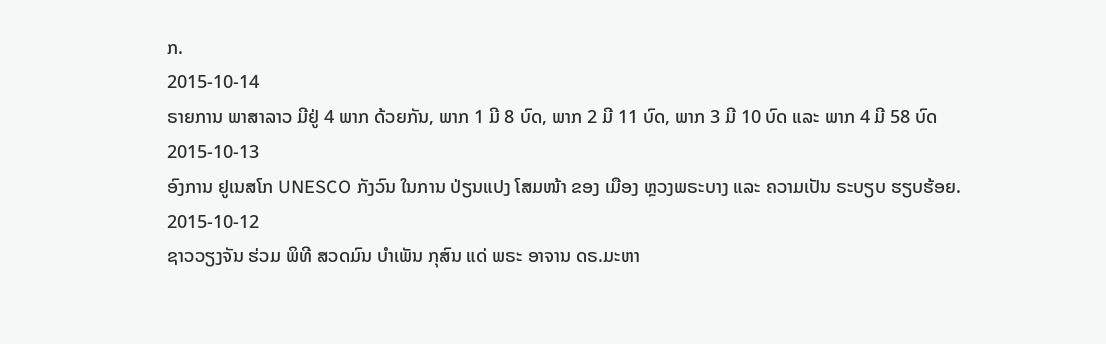ກ.
2015-10-14
ຣາຍການ ພາສາລາວ ມີຢູ່ 4 ພາກ ດ້ວຍກັນ, ພາກ 1 ມີ 8 ບົດ, ພາກ 2 ມີ 11 ບົດ, ພາກ 3 ມີ 10 ບົດ ແລະ ພາກ 4 ມີ 58 ບົດ
2015-10-13
ອົງການ ຢູເນສໂກ UNESCO ກັງວົນ ໃນການ ປ່ຽນແປງ ໂສມໜ້າ ຂອງ ເມືອງ ຫຼວງພຣະບາງ ແລະ ຄວາມເປັນ ຣະບຽບ ຮຽບຮ້ອຍ.
2015-10-12
ຊາວວຽງຈັນ ຮ່ວມ ພິທີ ສວດມົນ ບຳເພັນ ກຸສົນ ແດ່ ພຣະ ອາຈານ ດຣ.ມະຫາ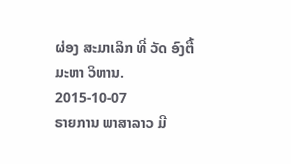ຜ່ອງ ສະມາເລິກ ທີ່ ວັດ ອົງຕື້ ມະຫາ ວິຫານ.
2015-10-07
ຣາຍການ ພາສາລາວ ມີ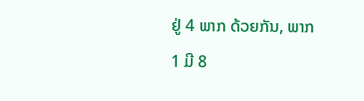ຢູ່ 4 ພາກ ດ້ວຍກັນ, ພາກ 1 ມີ 8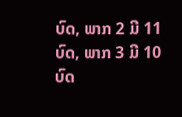ບົດ, ພາກ 2 ມີ 11 ບົດ, ພາກ 3 ມີ 10 ບົດ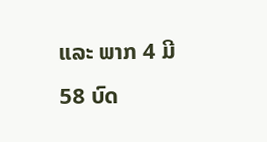ແລະ ພາກ 4 ມີ 58 ບົດ